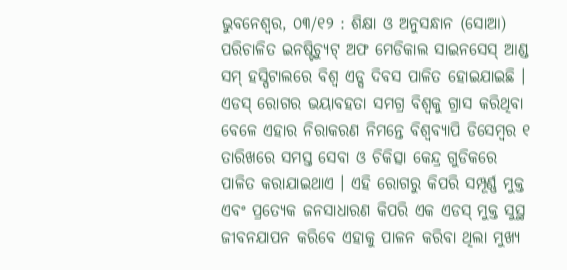ଭୁବନେଶ୍ୱର, ୦୩/୧୨ : ଶିକ୍ଷା ଓ ଅନୁସନ୍ଧାନ (ସୋଆ) ପରିଚାଳିତ ଇନଷ୍ଟିଚ୍ୟୁଟ୍ ଅଫ ମେଡିକାଲ ସାଇନସେସ୍ ଆଣ୍ଡ ସମ୍ ହସ୍ପିଟାଲରେ ବିଶ୍ୱ ଏଡ୍ସ ଦିବସ ପାଳିତ ହୋଇଯାଇଛି । ଏଡସ୍ ରୋଗର ଭୟାବହତା ସମଗ୍ର ବିଶ୍ୱକୁ ଗ୍ରାସ କରିଥିବା ବେଳେ ଏହାର ନିରାକରଣ ନିମନ୍ତେ ବିଶ୍ୱବ୍ୟାପି ଡିସେମ୍ବର ୧ ତାରିଖରେ ସମସ୍ତ ସେବା ଓ ଚିକିତ୍ସା କେନ୍ଦ୍ର ଗୁଡିକରେ ପାଳିତ କରାଯାଇଥାଏ । ଏହି ରୋଗରୁ କିପରି ସମ୍ପୂର୍ଣ୍ଣ ମୁକ୍ତ ଏବଂ ପ୍ରତ୍ୟେକ ଜନସାଧାରଣ କିପରି ଏକ ଏଡସ୍ ମୁକ୍ତ ସୁସ୍ଥ ଜୀବନଯାପନ କରିବେ ଏହାକୁ ପାଳନ କରିବା ଥିଲା ମୁଖ୍ୟ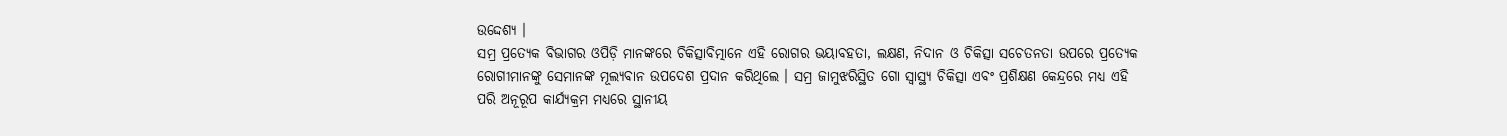ଉଦ୍ଦେଶ୍ୟ ।
ସମ୍ର ପ୍ରତ୍ୟେକ ବିଭାଗର ଓପିଡ଼ି ମାନଙ୍କରେ ଚିକିତ୍ସାବିତ୍ମାନେ ଏହି ରୋଗର ଭୟାବହତା, ଲକ୍ଷଣ, ନିଦାନ ଓ ଚିକିତ୍ସା ସଚେତନତା ଉପରେ ପ୍ରତ୍ୟେକ ରୋଗୀମାନଙ୍କୁ ସେମାନଙ୍କ ମୂଲ୍ୟବାନ ଉପଦେଶ ପ୍ରଦାନ କରିଥିଲେ । ସମ୍ର ଜାମୁଝରିସ୍ଥିତ ଗୋ ସ୍ୱାସ୍ଥ୍ୟ ଚିକିତ୍ସା ଏବଂ ପ୍ରଶିକ୍ଷଣ କେନ୍ଦ୍ରରେ ମଧ୍ୟ ଏହି ପରି ଅନୂରୂପ କାର୍ଯ୍ୟକ୍ରମ ମଧ୍ୟରେ ସ୍ଥାନୀୟ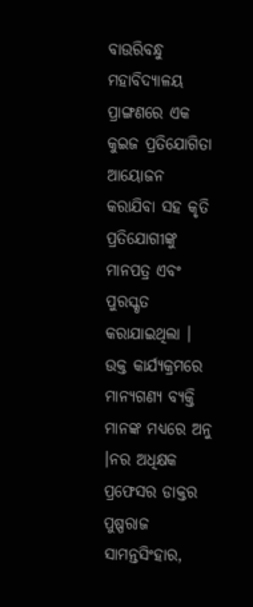ବାଉରିବନ୍ଧୁ ମହାବିଦ୍ୟାଳୟ ପ୍ରାଙ୍ଗଣରେ ଏକ କୁଇଜ ପ୍ରତିଯୋଗିତା ଆୟୋଜନ କରାଯିବା ସହ କୃତି ପ୍ରତିଯୋଗୀଙ୍କୁ ମାନପତ୍ର ଏବଂ ପୁରସ୍କୃତ କରାଯାଇଥିଲା । ଉକ୍ତ କାର୍ଯ୍ୟକ୍ରମରେ ମାନ୍ୟଗଣ୍ୟ ବ୍ୟକ୍ତି ମାନଙ୍କ ମଧ୍ୟରେ ଅନୁ ।ନର ଅଧିକ୍ଷକ ପ୍ରଫେସର ଡାକ୍ତର ପୁଷ୍ପରାଜ ସାମନ୍ତସିଂହାର,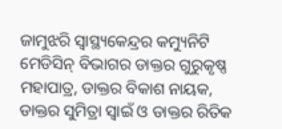ଜାମୁଝରି ସ୍ୱାସ୍ଥ୍ୟକେନ୍ଦ୍ରର କମ୍ୟୁନିଟି ମେଡିସିନ୍ ବିଭାଗର ଡାକ୍ତର ଗୁରୁକୃଷ୍ଣ ମହାପାତ୍ର, ଡାକ୍ତର ବିକାଶ ନାୟକ, ଡାକ୍ତର ସୁମିତ୍ରା ସ୍ୱାଇଁ ଓ ଡାକ୍ତର ରିତିକ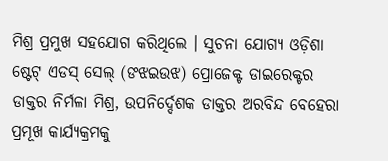ମିଶ୍ର ପ୍ରମୁଖ ସହଯୋଗ କରିଥିଲେ । ସୁଚନା ଯୋଗ୍ୟ ଓଡ଼ିଶା ଷ୍ଟେଟ୍ ଏଡସ୍ ସେଲ୍ (ଙଝଇଉଝ) ପ୍ରୋଜେକ୍ଟ ଡାଇରେକ୍ଟର ଡାକ୍ତର ନିର୍ମଳା ମିଶ୍ର, ଉପନିର୍ଦ୍ଦେଶକ ଡାକ୍ତର ଅରବିନ୍ଦ ବେହେରା ପ୍ରମୂଖ କାର୍ଯ୍ୟକ୍ରମକୁ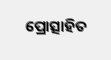ପ୍ରୋତ୍ସାହିତ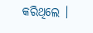କରିଥିଲେ ।